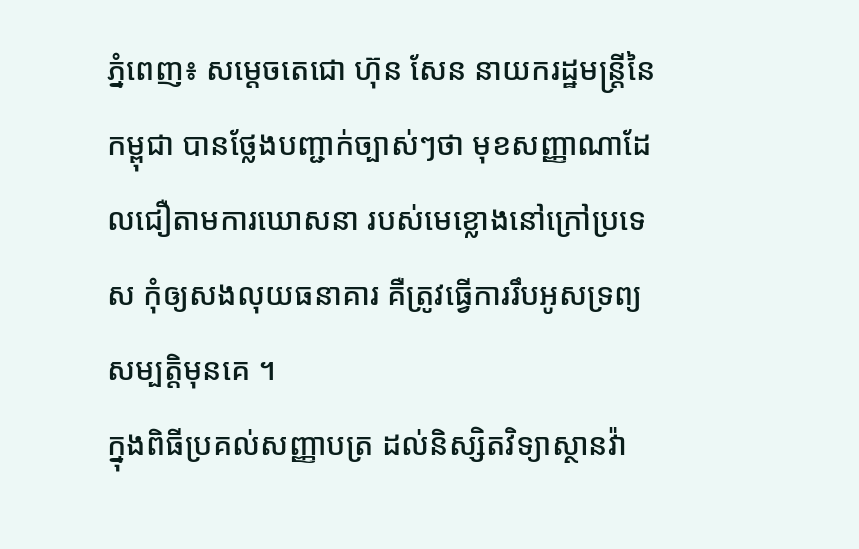ភ្នំពេញ៖ សម្ដេចតេជោ ហ៊ុន សែន នាយករដ្ឋមន្ត្រីនៃកម្ពុជា បានថ្លែងបញ្ជាក់ច្បាស់ៗថា មុខសញ្ញាណាដែលជឿតាមការឃោសនា របស់មេខ្លោងនៅក្រៅប្រទេស កុំឲ្យសងលុយធនាគារ គឺត្រូវធ្វើការរឹបអូសទ្រព្យសម្បត្តិមុនគេ ។
ក្នុងពិធីប្រគល់សញ្ញាបត្រ ដល់និស្សិតវិទ្យាស្ថានវ៉ា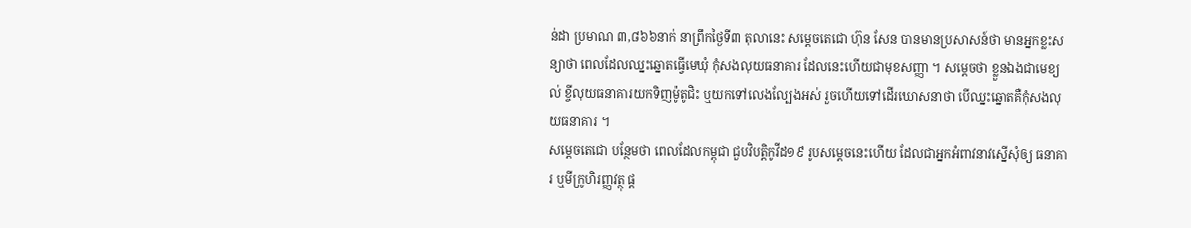ន់ដា ប្រមាណ ៣,៨៦៦នាក់ នាព្រឹកថ្ងៃទី៣ តុលានេះ សម្ដេចតេជោ ហ៊ុន សែន បានមានប្រសាសន៍ថា មានអ្នកខ្លះសន្យាថា ពេលដែលឈ្នះឆ្នោតធ្វើមេឃុំ កុំសងលុយធនាគារ ដែលនេះហើយជាមុខសញ្ញា ។ សម្ដេចថា ខ្លួនឯងជាមេខ្យល់ ខ្ចីលុយធនាគារយកទិញម៉ូតូជិះ ឬយកទៅលេងល្បែងអស់ រួចហើយទៅដើរឃោសនាថា បើឈ្នះឆ្នោតគឺកុំសងលុយធនាគារ ។
សម្ដេចតេជោ បន្ថែមថា ពេលដែលកម្ពុជា ជួបវិបត្តិកូវីដ១៩ រូបសម្ដេចនេះហើយ ដែលជាអ្នកអំពាវនាវស្នើសុំឲ្យ ធនាគារ ឬមីក្រូហិរញ្ញវត្ថុ ផ្ដ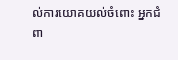ល់ការយោគយល់ចំពោះ អ្នកជំពា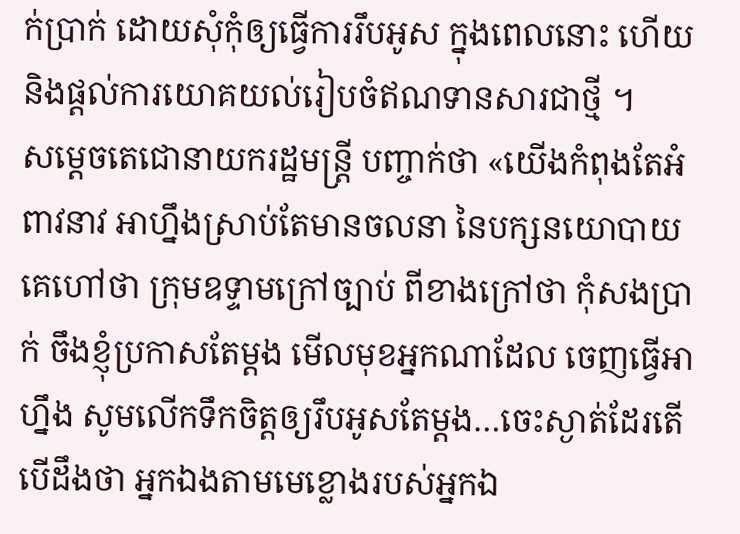ក់ប្រាក់ ដោយសុំកុំឲ្យធ្វើការរឹបអូស ក្នុងពេលនោះ ហើយនិងផ្ដល់ការយោគយល់រៀបចំឥណទានសារជាថ្មី ។
សម្ដេចតេជោនាយករដ្ឋមន្ត្រី បញ្ចាក់ថា «យើងកំពុងតែអំពាវនាវ អាហ្នឹងស្រាប់តែមានចលនា នៃបក្សនយោបាយ គេហៅថា ក្រុមឧទ្ទាមក្រៅច្បាប់ ពីខាងក្រៅថា កុំសងប្រាក់ ចឹងខ្ញុំប្រកាសតែម្ដង មើលមុខអ្នកណាដែល ចេញធ្វើអាហ្នឹង សូមលើកទឹកចិត្តឲ្យរឹបអូសតែម្ដង…ចេះស្ងាត់ដែរតើ បើដឹងថា អ្នកឯងតាមមេខ្លោងរបស់អ្នកឯ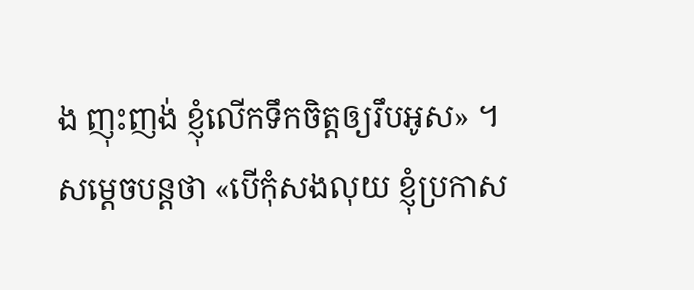ង ញុះញង់ ខ្ញុំលើកទឹកចិត្តឲ្យរឹបអូស» ។
សម្ដេចបន្តថា «បើកុំសងលុយ ខ្ញុំប្រកាស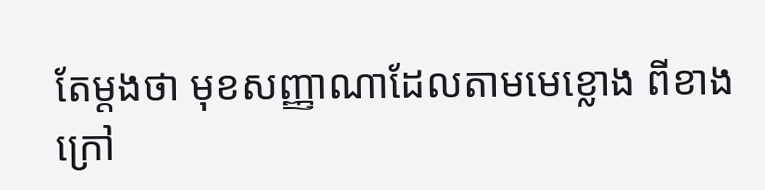តែម្ដងថា មុខសញ្ញាណាដែលតាមមេខ្លោង ពីខាងក្រៅ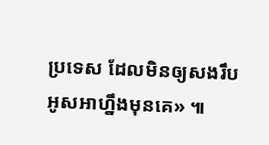ប្រទេស ដែលមិនឲ្យសងរឹបអូសអាហ្នឹងមុនគេ» ៕